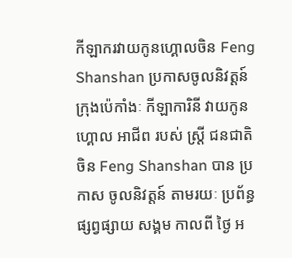កីឡាករវាយកូនហ្គោលចិន Feng Shanshan ប្រកាសចូលនិវត្តន៍
ក្រុងប៉េកាំងៈ កីឡាការិនី វាយកូនហ្គោល អាជីព របស់ ស្ត្រី ជនជាតិ ចិន Feng Shanshan បាន ប្រកាស ចូលនិវត្តន៍ តាមរយៈ ប្រព័ន្ធ ផ្សព្វផ្សាយ សង្គម កាលពី ថ្ងៃ អ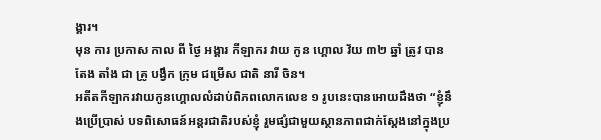ង្គារ។
មុន ការ ប្រកាស កាល ពី ថ្ងៃ អង្គារ កីឡាករ វាយ កូន ហ្គោល វ័យ ៣២ ឆ្នាំ ត្រូវ បាន តែង តាំង ជា គ្រូ បង្វឹក ក្រុម ជម្រើស ជាតិ នារី ចិន។
អតីតកីឡាករវាយកូនហ្គោលលំដាប់ពិភពលោកលេខ ១ រូបនេះបានអោយដឹងថា “ខ្ញុំនឹងប្រើប្រាស់ បទពិសោធន៍អន្តរជាតិរបស់ខ្ញុំ រួមផ្សំជាមួយស្ថានភាពជាក់ស្តែងនៅក្នុងប្រ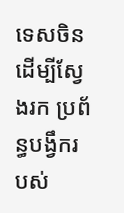ទេសចិន ដើម្បីស្វែងរក ប្រព័ន្ធបង្វឹករបស់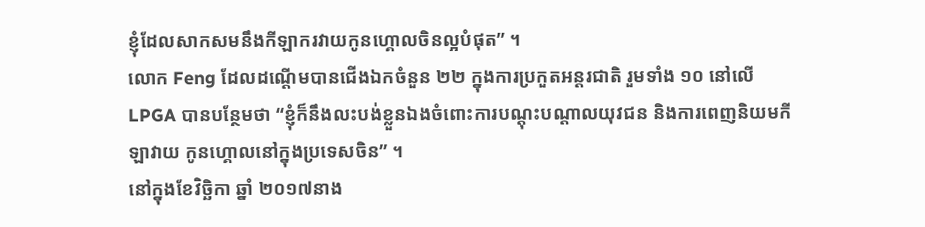ខ្ញុំដែលសាកសមនឹងកីឡាករវាយកូនហ្គោលចិនល្អបំផុត” ។
លោក Feng ដែលដណ្តើមបានជើងឯកចំនួន ២២ ក្នុងការប្រកួតអន្តរជាតិ រួមទាំង ១០ នៅលើ LPGA បានបន្ថែមថា “ខ្ញុំក៏នឹងលះបង់ខ្លួនឯងចំពោះការបណ្តុះបណ្តាលយុវជន និងការពេញនិយមកីឡាវាយ កូនហ្គោលនៅក្នុងប្រទេសចិន” ។
នៅក្នុងខែវិច្ឆិកា ឆ្នាំ ២០១៧នាង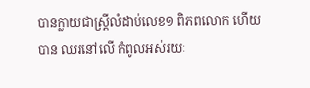បានក្លាយជាស្ត្រីលំដាប់លេខ១ ពិភពលោក ហើយបាន ឈរនៅលើ កំពូលអស់រយៈ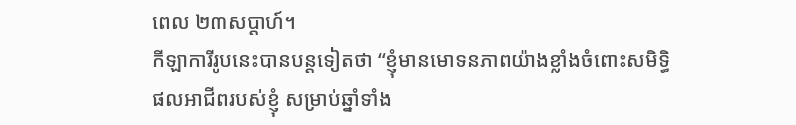ពេល ២៣សប្តាហ៍។
កីឡាការីរូបនេះបានបន្តទៀតថា “ខ្ញុំមានមោទនភាពយ៉ាងខ្លាំងចំពោះសមិទ្ធិផលអាជីពរបស់ខ្ញុំ សម្រាប់ឆ្នាំទាំង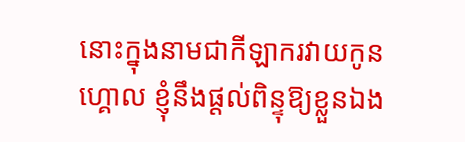នោះក្នុងនាមជាកីឡាករវាយកូនហ្គោល ខ្ញុំនឹងផ្តល់ពិន្ទុឱ្យខ្លួនឯង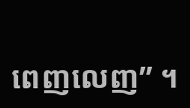ពេញលេញ” ។